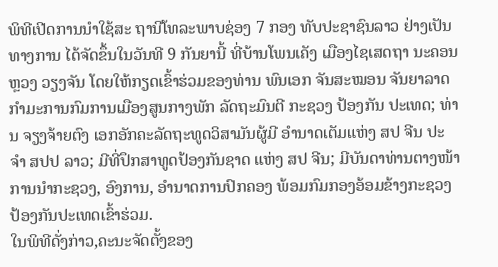ພິທີເປີດການນໍາໃຊ້ສະ ຖານີໂທລະພາບຊ່ອງ 7 ກອງ ທັບປະຊາຊົນລາວ ຢ່າງເປັນທາງການ ໄດ້ຈັດຂຶ້ນໃນວັນທີ 9 ກັນຍານີ້ ທີ່ບ້ານໂພນເຄັງ ເມືອງໄຊເສດຖາ ນະຄອນຫຼວງ ວຽງຈັນ ໂດຍໃຫ້ກຽດເຂົ້າຮ່ວມຂອງທ່ານ ພົນເອກ ຈັນສະໝອນ ຈັນຍາລາດ ກໍາມະການກົມການເມືອງສູນກາງພັກ ລັດຖະມົນຕີ ກະຊວງ ປ້ອງກັນ ປະເທດ; ທ່ານ ຈຽງຈ້າຍຕົງ ເອກອັກຄະລັດຖະທູດວິສາມັນຜູ້ມີ ອໍານາດເຕັມແຫ່ງ ສປ ຈີນ ປະຈໍາ ສປປ ລາວ; ມີທີ່ປຶກສາທູດປ້ອງກັນຊາດ ແຫ່ງ ສປ ຈີນ; ມີບັນດາທ່ານຕາງໜ້າການນໍາກະຊວງ, ອົງການ, ອໍານາດການປົກຄອງ ພ້ອມກົມກອງອ້ອມຂ້າງກະຊວງປ້ອງກັນປະເທດເຂົ້າຮ່ວມ.
ໃນພິທີດັ່ງກ່າວ,ຄະນະຈັດຕັ້ງຂອງ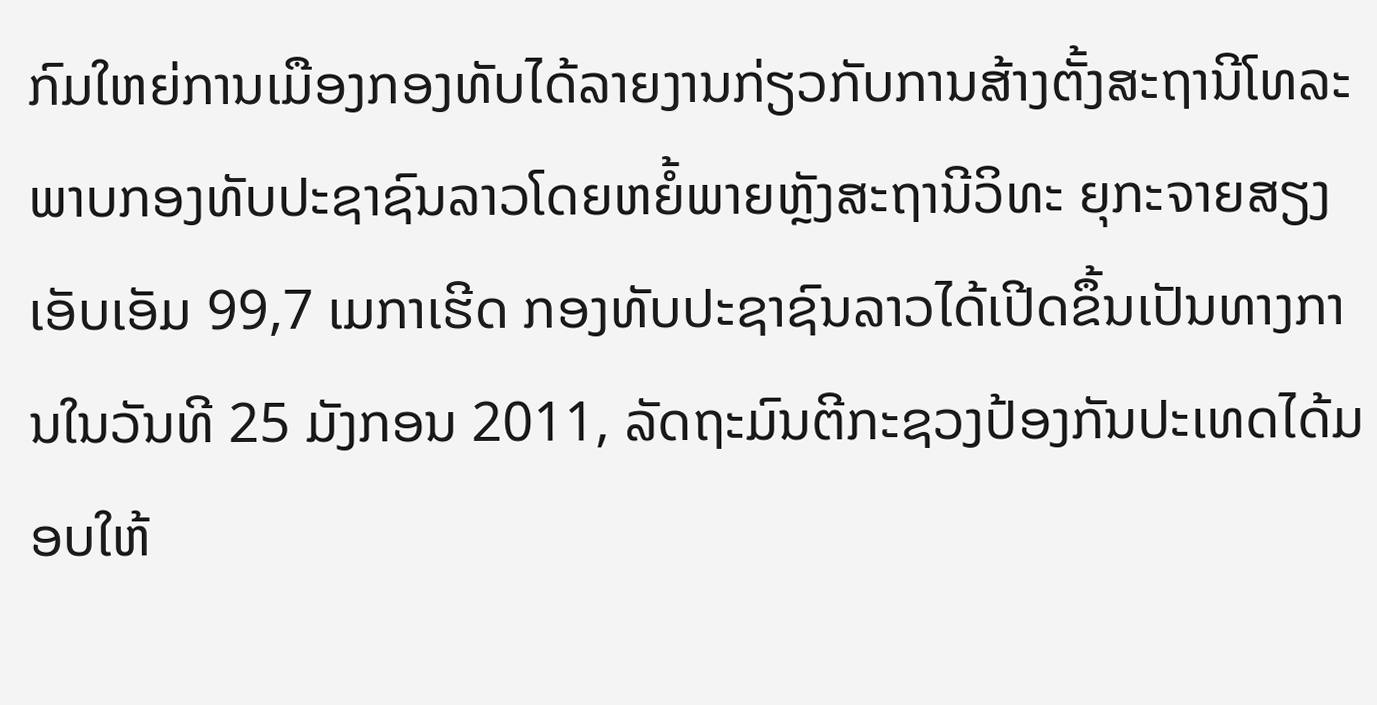ກົມໃຫຍ່ການເມືອງກອງທັບໄດ້ລາຍງານກ່ຽວກັບການສ້າງຕັ້ງສະຖານີໂທລະ ພາບກອງທັບປະຊາຊົນລາວໂດຍຫຍໍ້ພາຍຫຼັງສະຖານີວິທະ ຍຸກະຈາຍສຽງເອັບເອັມ 99,7 ເມກາເຮີດ ກອງທັບປະຊາຊົນລາວໄດ້ເປີດຂຶ້ນເປັນທາງການໃນວັນທີ 25 ມັງກອນ 2011, ລັດຖະມົນຕີກະຊວງປ້ອງກັນປະເທດໄດ້ມອບໃຫ້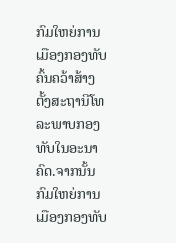ກົມໃຫຍ່ການເມືອງກອງທັບຄົ້ນຄວ້າສ້າງຕັ້ງສະຖານີໂທລະພາບກອງທັບໃນອະນາຄົດ.ຈາກນັ້ນກົມໃຫຍ່ການເມືອງກອງທັບ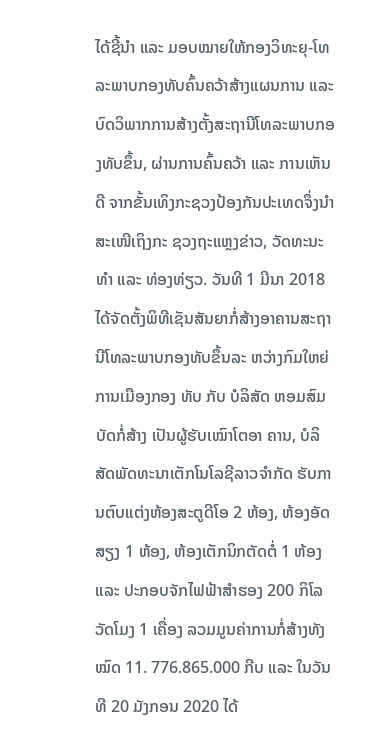ໄດ້ຊີ້ນໍາ ແລະ ມອບໝາຍໃຫ້ກອງວິທະຍຸ-ໂທລະພາບກອງທັບຄົ້ນຄວ້າສ້າງແຜນການ ແລະບົດວິພາກການສ້າງຕັ້ງສະຖານີໂທລະພາບກອງທັບຂຶ້ນ, ຜ່ານການຄົ້ນຄວ້າ ແລະ ການເຫັນດີ ຈາກຂັ້ນເທິງກະຊວງປ້ອງກັນປະເທດຈຶ່ງນໍາສະເໜີເຖິງກະ ຊວງຖະແຫຼງຂ່າວ, ວັດທະນະທໍາ ແລະ ທ່ອງທ່ຽວ. ວັນທີ 1 ມີນາ 2018 ໄດ້ຈັດຕັ້ງພິທີເຊັນສັນຍາກໍ່ສ້າງອາຄານສະຖານີໂທລະພາບກອງທັບຂຶ້ນລະ ຫວ່າງກົມໃຫຍ່ການເມືອງກອງ ທັບ ກັບ ບໍລິສັດ ຫອມສົມບັດກໍ່ສ້າງ ເປັນຜູ້ຮັບເໝົາໂຕອາ ຄານ, ບໍລິສັດພັດທະນາເຕັກໂນໂລຊີລາວຈໍາກັດ ຮັບການຕົບແຕ່ງຫ້ອງສະຕູດີໂອ 2 ຫ້ອງ, ຫ້ອງອັດສຽງ 1 ຫ້ອງ, ຫ້ອງເຕັກນິກຕັດຕໍ່ 1 ຫ້ອງ ແລະ ປະກອບຈັກໄຟຟ້າສໍາຮອງ 200 ກິໂລວັດໂມງ 1 ເຄື່ອງ ລວມມູນຄ່າການກໍ່ສ້າງທັງໝົດ 11. 776.865.000 ກີບ ແລະ ໃນວັນທີ 20 ມັງກອນ 2020 ໄດ້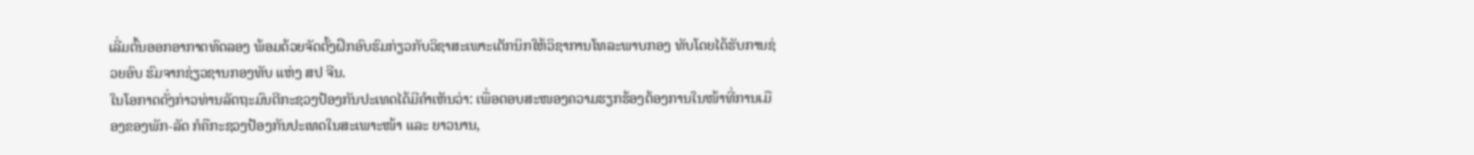ເລີ່ມຕົ້ນອອກອາກາດທົດລອງ ພ້ອມດ້ວຍຈັດຕັ້ງຝຶກອົບຮົມກ່ຽວກັບວິຊາສະເພາະເຕັກນິກໃຫ້ວິຊາການໂທລະພາບກອງ ທັບໂດຍໄດ້ຮັບການຊ່ວຍອົບ ຮົມຈາກຊ່ຽວຊານກອງທັບ ແຫ່ງ ສປ ຈີນ.
ໃນໂອກາດດັ່ງກ່າວທ່ານລັດຖະມົນຕີກະຊວງປ້ອງກັນປະເທດໄດ້ມີຄໍາເຫັນວ່າ: ເພື່ອຕອບສະໜອງຄວາມຮຽກຮ້ອງຕ້ອງການໃນໜ້າທີ່ການເມືອງຂອງພັກ-ລັດ ກໍຄືກະຊວງປ້ອງກັນປະເທດໃນສະເພາະໜ້າ ແລະ ຍາວນານ,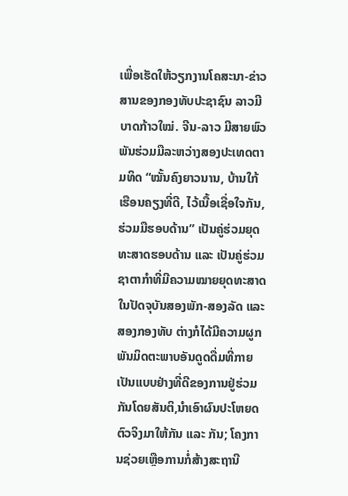ເພື່ອເຮັດໃຫ້ວຽກງານໂຄສະນາ-ຂ່າວສານຂອງກອງທັບປະຊາຊົນ ລາວມີບາດກ້າວໃໝ່. ຈີນ-ລາວ ມີສາຍພົວພັນຮ່ວມມືລະຫວ່າງສອງປະເທດຕາມທິດ “ໝັ້ນຄົງຍາວນານ, ບ້ານໃກ້ ເຮືອນຄຽງທີ່ດີ, ໄວ້ເນື້ອເຊື່ອໃຈກັນ, ຮ່ວມມືຮອບດ້ານ” ເປັນຄູ່ຮ່ວມຍຸດ ທະສາດຮອບດ້ານ ແລະ ເປັນຄູ່ຮ່ວມຊາຕາກໍາທີ່ມີຄວາມໝາຍຍຸດທະສາດ ໃນປັດຈຸບັນສອງພັກ-ສອງລັດ ແລະ ສອງກອງທັບ ຕ່າງກໍໄດ້ມີຄວາມຜູກ ພັນມິດຕະພາບອັນດູດດື່ມທີ່ກາຍເປັນແບບຢ່າງທີ່ດີຂອງການຢູ່ຮ່ວມກັນໂດຍສັນຕິ,ນໍາເອົາຜົນປະໂຫຍດຕົວຈິງມາໃຫ້ກັນ ແລະ ກັນ; ໂຄງການຊ່ວຍເຫຼືອການກໍ່ສ້າງສະຖານີ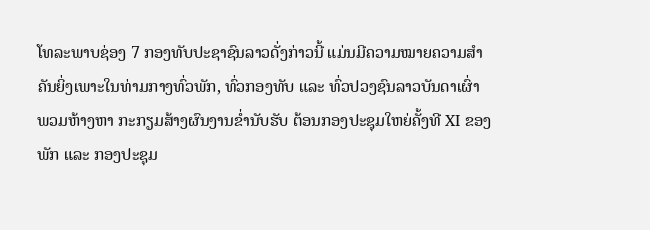ໂທລະພາບຊ່ອງ 7 ກອງທັບປະຊາຊົນລາວດັ່ງກ່າວນີ້ ແມ່ນມີຄວາມໝາຍຄວາມສໍາຄັນຍິ່ງເພາະໃນທ່າມກາງທົ່ວພັກ, ທົ່ວກອງທັບ ແລະ ທົ່ວປວງຊົນລາວບັນດາເຜົ່າ ພວມຫ້າງຫາ ກະກຽມສ້າງຜົນງານຂໍ່ານັບຮັບ ຕ້ອນກອງປະຊຸມໃຫຍ່ຄັ້ງທີ XI ຂອງພັກ ແລະ ກອງປະຊຸມ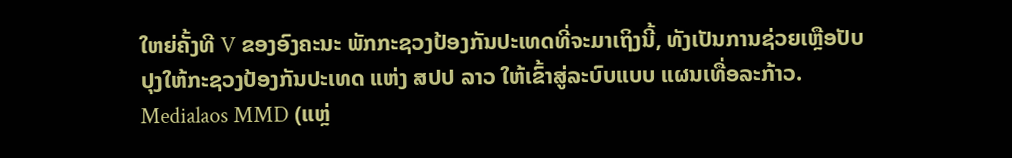ໃຫຍ່ຄັ້ງທີ V ຂອງອົງຄະນະ ພັກກະຊວງປ້ອງກັນປະເທດທີ່ຈະມາເຖິງນີ້, ທັງເປັນການຊ່ວຍເຫຼືອປັບປຸງໃຫ້ກະຊວງປ້ອງກັນປະເທດ ແຫ່ງ ສປປ ລາວ ໃຫ້ເຂົ້າສູ່ລະບົບແບບ ແຜນເທື່ອລະກ້າວ.
Medialaos MMD (ແຫຼ່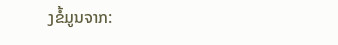ງຂໍ້ມູນຈາກ: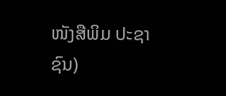ໜັງສືພິມ ປະຊາຊົນ)